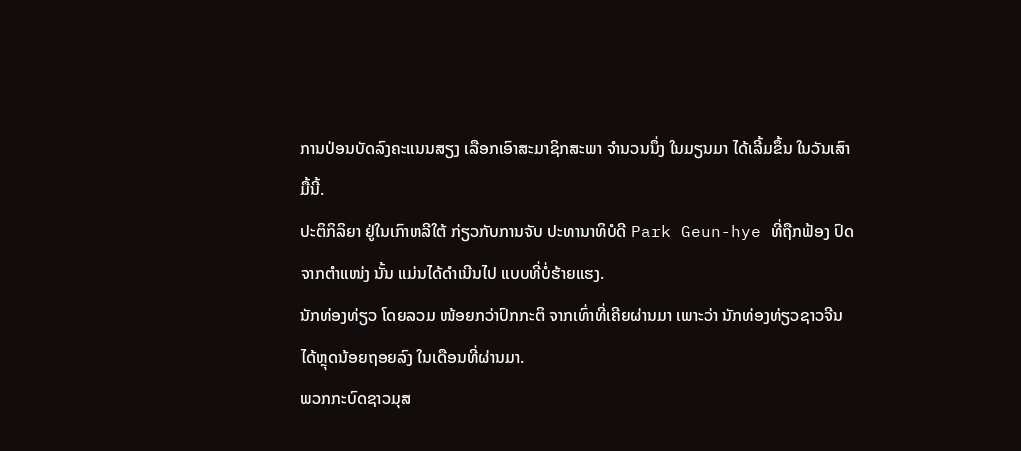ການປ່ອນບັດລົງຄະແນນສຽງ ເລືອກເອົາສະມາຊິກສະພາ ຈຳນວນນຶ່ງ ໃນມຽນມາ ໄດ້ເລີ້ມຂຶ້ນ ໃນວັນເສົາມື້ນີ້.
ປະຕິກິລິຍາ ຢູ່ໃນເກົາຫລີໃຕ້ ກ່ຽວກັບການຈັບ ປະທານາທິບໍດີ Park Geun-hye ທີ່ຖືກຟ້ອງ ປົດຈາກຕຳແໜ່ງ ນັ້ນ ແມ່ນໄດ້ດຳເນີນໄປ ແບບທີ່ບໍ່ຮ້າຍແຮງ.
ນັກທ່ອງທ່ຽວ ໂດຍລວມ ໜ້ອຍກວ່າປົກກະຕິ ຈາກເທົ່າທີ່ເຄີຍຜ່ານມາ ເພາະວ່າ ນັກທ່ອງທ່ຽວຊາວຈີນ ໄດ້ຫຼຸດນ້ອຍຖອຍລົງ ໃນເດືອນທີ່ຜ່ານມາ.
ພວກກະບົດຊາວມຸສ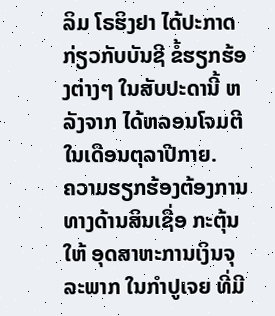ລິມ ໂຣຮິງຢາ ໄດ້ປະກາດ ກ່ຽວກັບບັນຊີ ຂໍ້ຮຽກຮ້ອງຕ່າງໆ ໃນສັບປະດານີ້ ຫລັງຈາກ ໄດ້ຫລອນໂຈມຕີ ໃນເດືອນຕຸລາປີກາຍ.
ຄວາມຮຽກຮ້ອງຕ້ອງການ ທາງດ້ານສິນເຊື່ອ ກະຕຸ້ນໃຫ້ ອຸດສາຫະການເງິນຈຸລະພາກ ໃນກຳປູເຈຍ ທີ່ມີ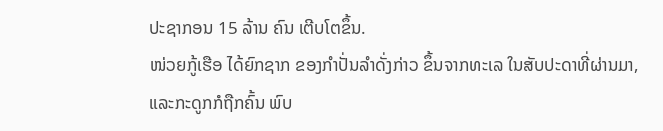ປະຊາກອນ 15 ລ້ານ ຄົນ ເຕີບໂຕຂຶ້ນ.
ໜ່ວຍກູ້ເຮືອ ໄດ້ຍົກຊາກ ຂອງກຳປັ່ນລຳດັ່ງກ່າວ ຂຶ້ນຈາກທະເລ ໃນສັບປະດາທີ່ຜ່ານມາ, ແລະກະດູກກໍຖືກຄົ້ນ ພົບ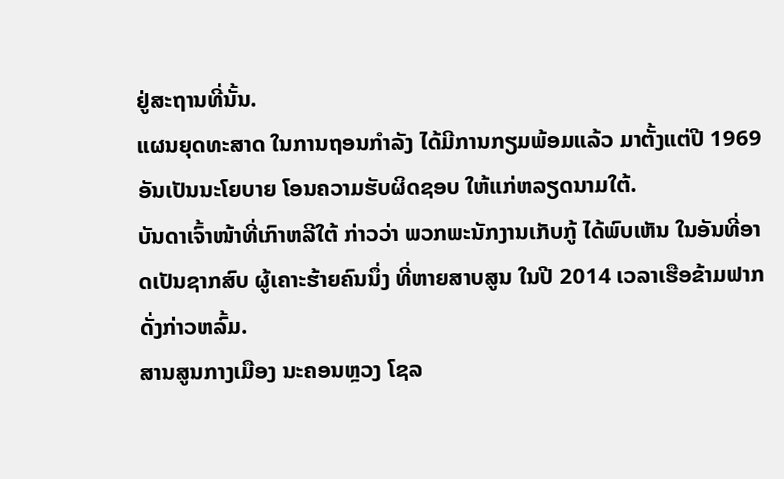ຢູ່ສະຖານທີ່ນັ້ນ.
ແຜນຍຸດທະສາດ ໃນການຖອນກຳລັງ ໄດ້ມີການກຽມພ້ອມແລ້ວ ມາຕັ້ງແຕ່ປີ 1969 ອັນເປັນນະໂຍບາຍ ໂອນຄວາມຮັບຜິດຊອບ ໃຫ້ແກ່ຫລຽດນາມໃຕ້.
ບັນດາເຈົ້າໜ້າທີ່ເກົາຫລີໃຕ້ ກ່າວວ່າ ພວກພະນັກງານເກັບກູ້ ໄດ້ພົບເຫັນ ໃນອັນທີ່ອາດເປັນຊາກສົບ ຜູ້ເຄາະຮ້າຍຄົນນຶ່ງ ທີ່ຫາຍສາບສູນ ໃນປີ 2014 ເວລາເຮືອຂ້າມຟາກດັ່ງກ່າວຫລົ້ມ.
ສານສູນກາງເມືອງ ນະຄອນຫຼວງ ໂຊລ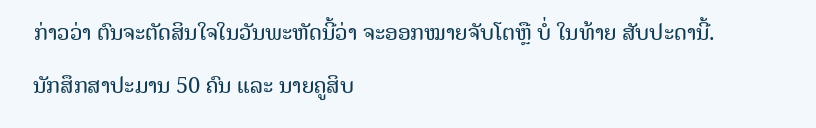ກ່າວວ່າ ຕົນຈະຕັດສິນໃຈໃນວັນພະຫັດນີ້ວ່າ ຈະອອກໝາຍຈັບໂຕຫຼື ບໍ່ ໃນທ້າຍ ສັບປະດານີ້.
ນັກສຶກສາປະມານ 50 ຄົນ ແລະ ນາຍຄູສິບ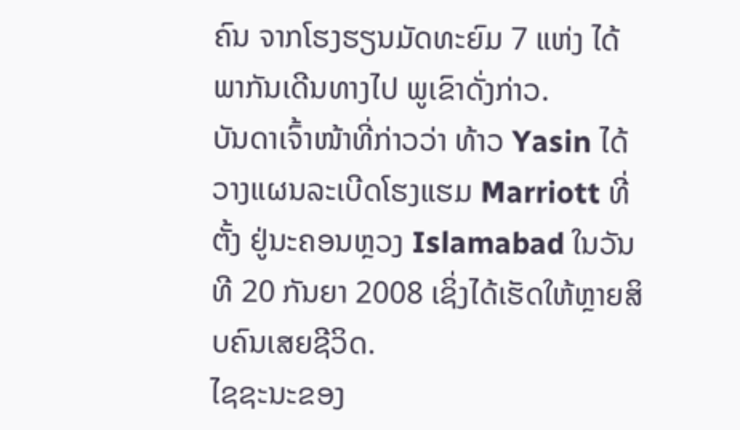ຄົນ ຈາກໂຮງຮຽນມັດທະຍົມ 7 ແຫ່ງ ໄດ້ພາກັນເດີນທາງໄປ ພູເຂົາດັ່ງກ່າວ.
ບັນດາເຈົ້າໜ້າທີ່ກ່າວວ່າ ທ້າວ Yasin ໄດ້ວາງແຜນລະເບີດໂຮງແຮມ Marriott ທີ່ຕັ້ງ ຢູ່ນະຄອນຫຼວງ Islamabad ໃນວັນທີ 20 ກັນຍາ 2008 ເຊິ່ງໄດ້ເຮັດໃຫ້ຫຼາຍສິບຄົນເສຍຊີວິດ.
ໄຊຊະນະຂອງ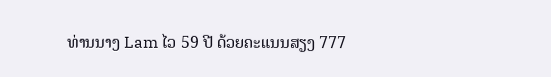ທ່ານນາງ Lam ໄວ 59 ປີ ດ້ວຍຄະແນນສຽງ 777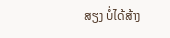ສຽງ ບໍ່ໄດ້ສ້າງ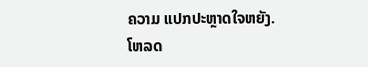ຄວາມ ແປກປະຫຼາດໃຈຫຍັງ.
ໂຫລດ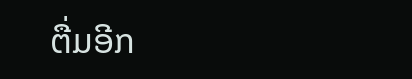ຕື່ມອີກ